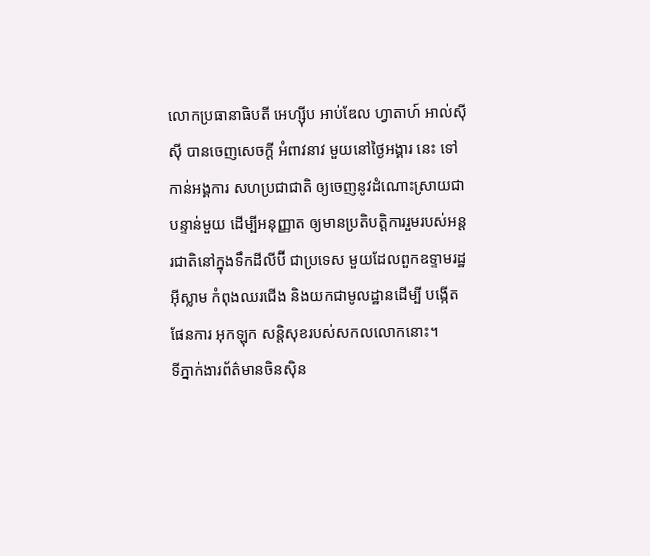លោកប្រធានាធិបតី អេហ្ស៊ីប អាប់ឌែល ហ្វាតាហ៍ អាល់ស៊ីស៊ី បានចេញសេចក្តី អំពាវនាវ មួយនៅថ្ងៃអង្គារ នេះ ទៅកាន់អង្គការ សហប្រជាជាតិ ឲ្យចេញនូវដំណោះស្រាយជា បន្ទាន់មួយ ដើម្បីអនុញ្ញាត ឲ្យមានប្រតិបត្តិការរួមរបស់អន្តរជាតិនៅក្នុងទឹកដីលីប៊ី ជាប្រទេស មួយដែលពួកឧទ្ទាមរដ្ឋអ៊ីស្លាម កំពុងឈរជើង និងយកជាមូលដ្ឋានដើម្បី បង្កើតផែនការ អុកឡុក សន្តិសុខរបស់សកលលោកនោះ។
ទីភ្នាក់ងារព័ត៌មានចិនស៊ិន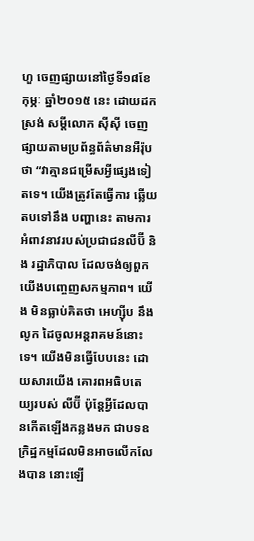ហួ ចេញផ្សាយនៅថ្ងៃទី១៨ខែកុម្ភៈ ឆ្នាំ២០១៥ នេះ ដោយដកស្រង់ សម្តីលោក ស៊ីស៊ី ចេញផ្សាយតាមប្រព័ន្ធព័ត៌មានអឺរ៉ុបថា “វាគ្មានជម្រើសអ្វីផ្សេងទៀតទេ។ យើងត្រូវតែធ្វើការ ឆ្លើយតបទៅនឹង បញ្ហានេះ តាមការអំពាវនាវរបស់ប្រជាជនលីប៊ី និង រដ្ឋាភិបាល ដែលចង់ឲ្យពួកយើងបញ្ចេញសកម្មភាព។ យើង មិនធ្លាប់គិតថា អេហ្ស៊ីប នឹងលូក ដៃចូលអន្តរាគមន៍នោះទេ។ យើងមិនធ្វើបែបនេះ ដោយសារយើង គោរពអធិបតេយ្យរបស់ លីប៊ី ប៉ុន្តែអ្វីដែលបានកើតឡើងកន្លងមក ជាបទឧក្រិដ្ឋកម្មដែលមិនអាចលើកលែងបាន នោះឡើ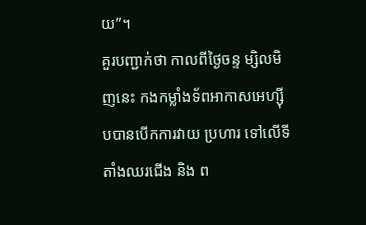យ”។
គួរបញ្ជាក់ថា កាលពីថ្ងៃចន្ទ ម្សិលមិញនេះ កងកម្លាំងទ័ពអាកាសអេហ្ស៊ីបបានបើកការវាយ ប្រហារ ទៅលើទីតាំងឈរជើង និង ព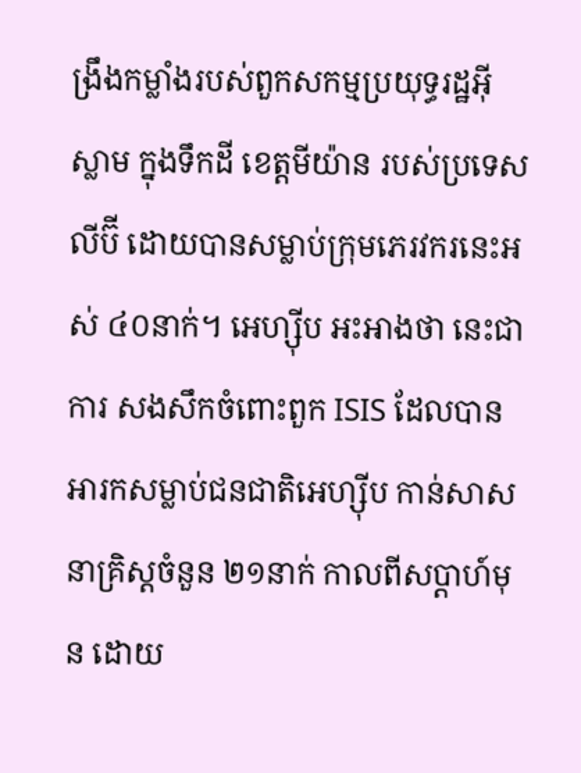ង្រឹងកម្លាំងរបស់ពួកសកម្មប្រយុទ្ធរដ្ឋអ៊ីស្លាម ក្នុងទឹកដី ខេត្តមីយ៉ាន របស់ប្រទេសលីប៊ី ដោយបានសម្លាប់ក្រុមភេរវករនេះអស់ ៤០នាក់។ អេហ្ស៊ីប អះអាងថា នេះជាការ សងសឹកចំពោះពួក ISIS ដែលបានអារកសម្លាប់ជនជាតិអេហ្ស៊ីប កាន់សាសនាគ្រិស្តចំនួន ២១នាក់ កាលពីសប្តាហ៍មុន ដោយ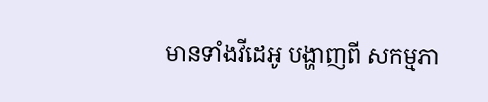មានទាំងវីដេអូ បង្ហាញពី សកម្មភា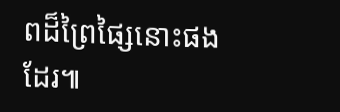ពដ៏ព្រៃផ្សៃនោះផងដែរ៕